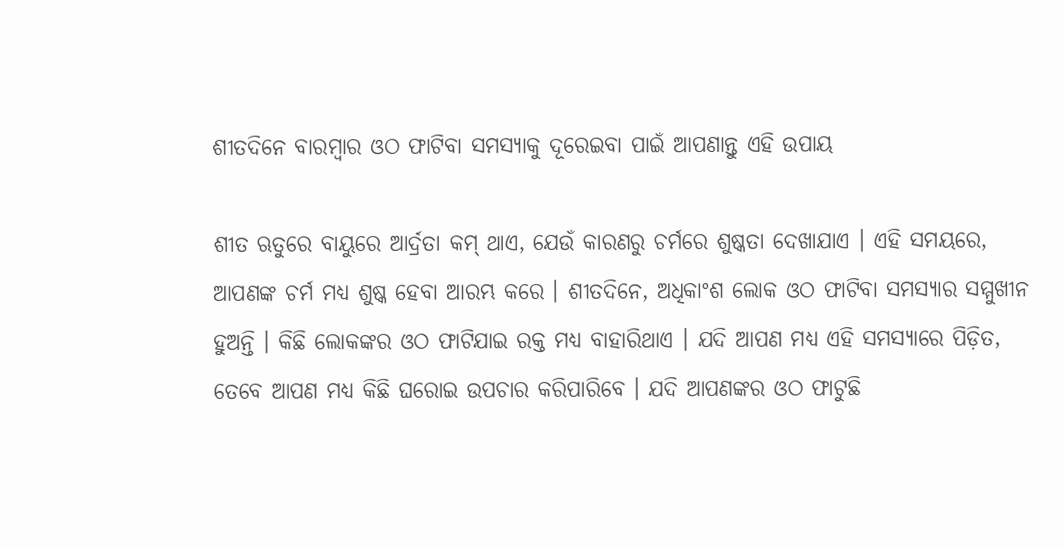ଶୀତଦିନେ ବାରମ୍ବାର ଓଠ ଫାଟିବା ସମସ୍ୟାକୁ ଦୂରେଇବା ପାଇଁ ଆପଣାନ୍ତୁ ଏହି ଉପାୟ

ଶୀତ ଋତୁରେ ବାୟୁରେ ଆର୍ଦ୍ରତା କମ୍ ଥାଏ, ଯେଉଁ କାରଣରୁ ଚର୍ମରେ ଶୁଷ୍କତା ଦେଖାଯାଏ । ଏହି ସମୟରେ, ଆପଣଙ୍କ ଚର୍ମ ମଧ୍ୟ ଶୁଷ୍କ ହେବା ଆରମ୍ଭ କରେ । ଶୀତଦିନେ, ଅଧିକାଂଶ ଲୋକ ଓଠ ଫାଟିବା ସମସ୍ୟାର ସମ୍ମୁଖୀନ ହୁଅନ୍ତି । କିଛି ଲୋକଙ୍କର ଓଠ ଫାଟିଯାଇ ରକ୍ତ ମଧ୍ୟ ବାହାରିଥାଏ । ଯଦି ଆପଣ ମଧ୍ୟ ଏହି ସମସ୍ୟାରେ ପିଡ଼ିତ, ତେବେ ଆପଣ ମଧ୍ୟ କିଛି ଘରୋଇ ଉପଚାର କରିପାରିବେ । ଯଦି ଆପଣଙ୍କର ଓଠ ଫାଟୁଛି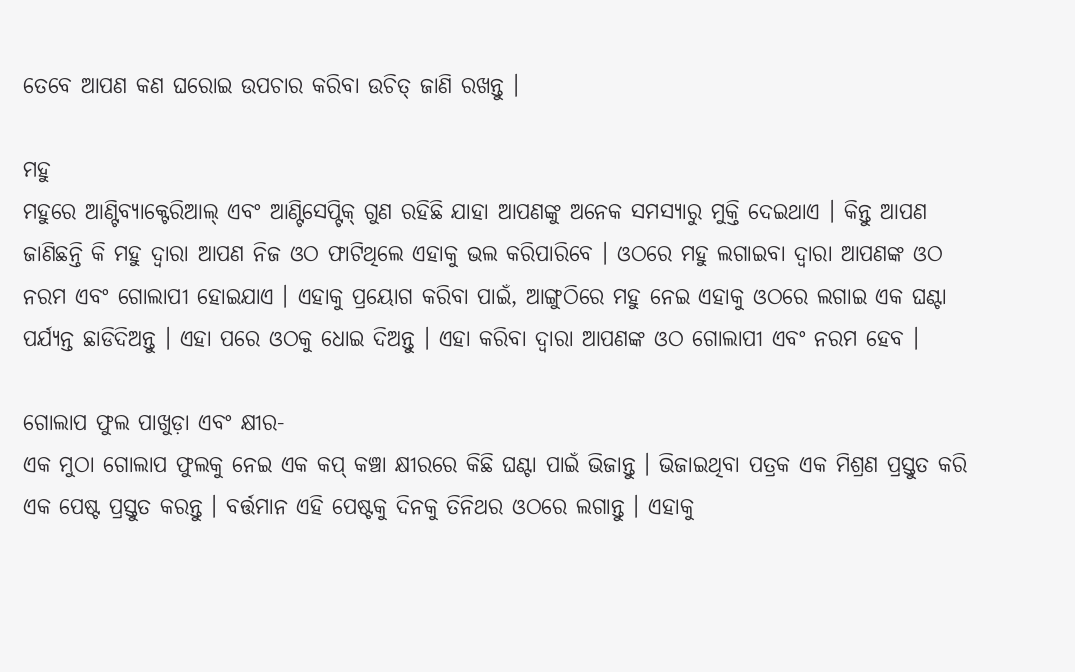ତେବେ ଆପଣ କଣ ଘରୋଇ ଉପଚାର କରିବା ଉଚିତ୍ ଜାଣି ରଖନ୍ତୁ ।

ମହୁ
ମହୁରେ ଆଣ୍ଟିବ୍ୟାକ୍ଟେରିଆଲ୍ ଏବଂ ଆଣ୍ଟିସେପ୍ଟିକ୍ ଗୁଣ ରହିଛି ଯାହା ଆପଣଙ୍କୁ ଅନେକ ସମସ୍ୟାରୁ ମୁକ୍ତି ଦେଇଥାଏ । କିନ୍ତୁ ଆପଣ ଜାଣିଛନ୍ତି କି ମହୁ ଦ୍ୱାରା ଆପଣ ନିଜ ଓଠ ଫାଟିଥିଲେ ଏହାକୁ ଭଲ କରିପାରିବେ । ଓଠରେ ମହୁ ଲଗାଇବା ଦ୍ୱାରା ଆପଣଙ୍କ ଓଠ ନରମ ଏବଂ ଗୋଲାପୀ ହୋଇଯାଏ । ଏହାକୁ ପ୍ରୟୋଗ କରିବା ପାଇଁ, ଆଙ୍ଗୁଠିରେ ମହୁ ନେଇ ଏହାକୁ ଓଠରେ ଲଗାଇ ଏକ ଘଣ୍ଟା ପର୍ଯ୍ୟନ୍ତ ଛାଡିଦିଅନ୍ତୁ । ଏହା ପରେ ଓଠକୁ ଧୋଇ ଦିଅନ୍ତୁ । ଏହା କରିବା ଦ୍ୱାରା ଆପଣଙ୍କ ଓଠ ଗୋଲାପୀ ଏବଂ ନରମ ହେବ ।

ଗୋଲାପ ଫୁଲ ପାଖୁଡ଼ା ଏବଂ କ୍ଷୀର-
ଏକ ମୁଠା ଗୋଲାପ ଫୁଲକୁ ନେଇ ଏକ କପ୍ କଞ୍ଚା କ୍ଷୀରରେ କିଛି ଘଣ୍ଟା ପାଇଁ ଭିଜାନ୍ତୁ । ଭିଜାଇଥିବା ପତ୍ରକ ଏକ ମିଶ୍ରଣ ପ୍ରସ୍ତୁତ କରି ଏକ ପେଷ୍ଟ ପ୍ରସ୍ତୁତ କରନ୍ତୁ । ବର୍ତ୍ତମାନ ଏହି ପେଷ୍ଟକୁ ଦିନକୁ ତିନିଥର ଓଠରେ ଲଗାନ୍ତୁ । ଏହାକୁ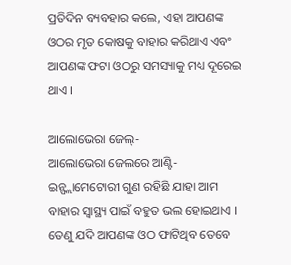ପ୍ରତିଦିନ ବ୍ୟବହାର କଲେ, ଏହା ଆପଣଙ୍କ ଓଠର ମୃତ କୋଷକୁ ବାହାର କରିଥାଏ ଏବଂ ଆପଣଙ୍କ ଫଟା ଓଠରୁ ସମସ୍ୟାକୁ ମଧ୍ୟ ଦୂରେଇ ଥାଏ ।

ଆଲୋଭେରା ଜେଲ୍-
ଆଲୋଭେରା ଜେଲରେ ଆଣ୍ଟି-ଇନ୍ଫ୍ଲାମେଟୋରୀ ଗୁଣ ରହିଛି ଯାହା ଆମ ବାହାର ସ୍ୱାସ୍ଥ୍ୟ ପାଇଁ ବହୁତ ଭଲ ହୋଇଥାଏ । ତେଣୁ ଯଦି ଆପଣଙ୍କ ଓଠ ଫାଟିଥିବ ତେବେ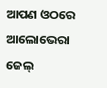ଆପଣ ଓଠରେ ଆଲୋଭେରା ଜେଲ୍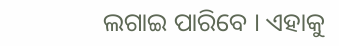ଲଗାଇ ପାରିବେ । ଏହାକୁ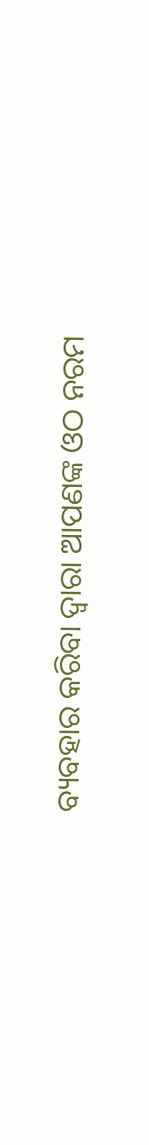ବ୍ୟବହାର କରିବା ଦ୍ୱାରା ଆପଣଙ୍କ ଓଠ ନରମ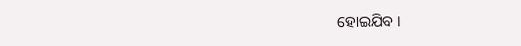ହୋଇଯିବ ।